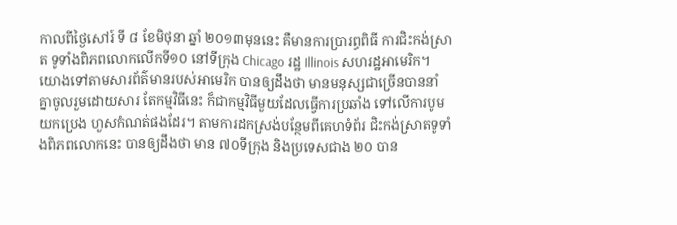កាលពីថ្ងៃសៅរ៍ ទី ៨ ខែមិថុនា ឆ្នាំ ២០១៣មុននេះ គឺមានការប្រារព្ធពិធី ការជិះកង់ស្រាត ទូទាំងពិភពលោកលើកទី១០ នៅទីក្រុង Chicago រដ្ឋ Illinois សហរដ្ឋអាមេរិក។
យោងទៅតាមសារព័ត៌មានរបស់អាមេរិក បានឲ្យដឹងថា មានមនុស្សជាច្រើនបាននាំ គ្នាចូលរួមដោយសារ តែកម្មវិធីនេះ ក៏ជាកម្មវិធីមួយដែលធ្វើការប្រឆាំង ទៅលើការបូមយកប្រេង ហួសកំណត់ផងដែរ។ តាមការដកស្រង់បន្ថែមពីគេហទំព័រ ជិះកង់ស្រាតទូទាំងពិភពលោកនេះ បានឲ្យដឹងថា មាន ៧០ទីក្រុង និងប្រទេសជាង ២០ បាន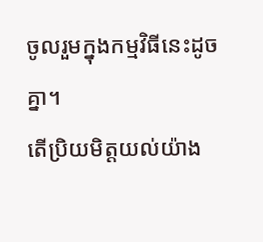ចូលរួមក្នុងកម្មវិធីនេះដូចគ្នា។
តើប្រិយមិត្ដយល់យ៉ាង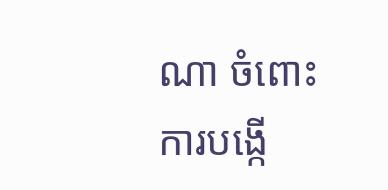ណា ចំពោះ ការបង្កើ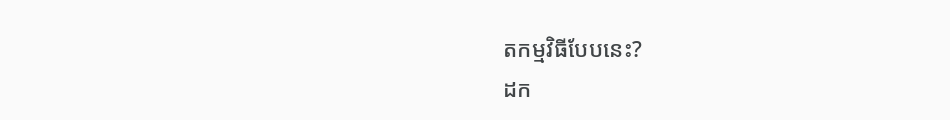តកម្មវិធីបែបនេះ?
ដក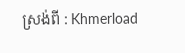ស្រង់ពី : Khmerload